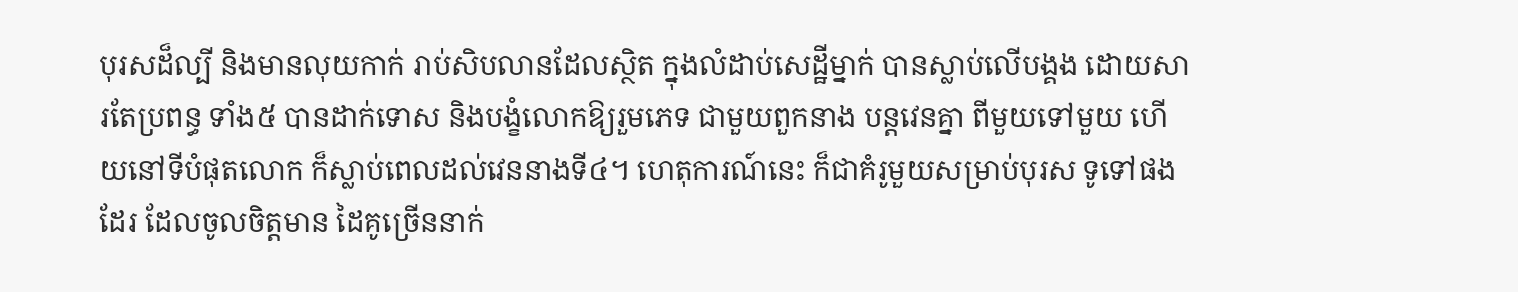បុរសដ៏ល្បី និងមានលុយកាក់ រាប់សិបលានដែលស្ថិត ក្នុងលំដាប់សេដ្ឋីម្នាក់ បានស្លាប់លើបង្គង ដោយសារតែប្រពន្ធ ទាំង៥ បានដាក់ទោស និងបង្ខំលោកឱ្យរួមភេទ ជាមួយពួកនាង បន្ដវេនគ្នា ពីមួយទៅមួយ ហើយនៅទីបំផុតលោក ក៏ស្លាប់ពេលដល់វេននាងទី៤។ ហេតុការណ៍នេះ ក៏ជាគំរូមួយសម្រាប់បុរស ទូទៅផងដែរ ដែលចូលចិត្ដមាន ដៃគូច្រើននាក់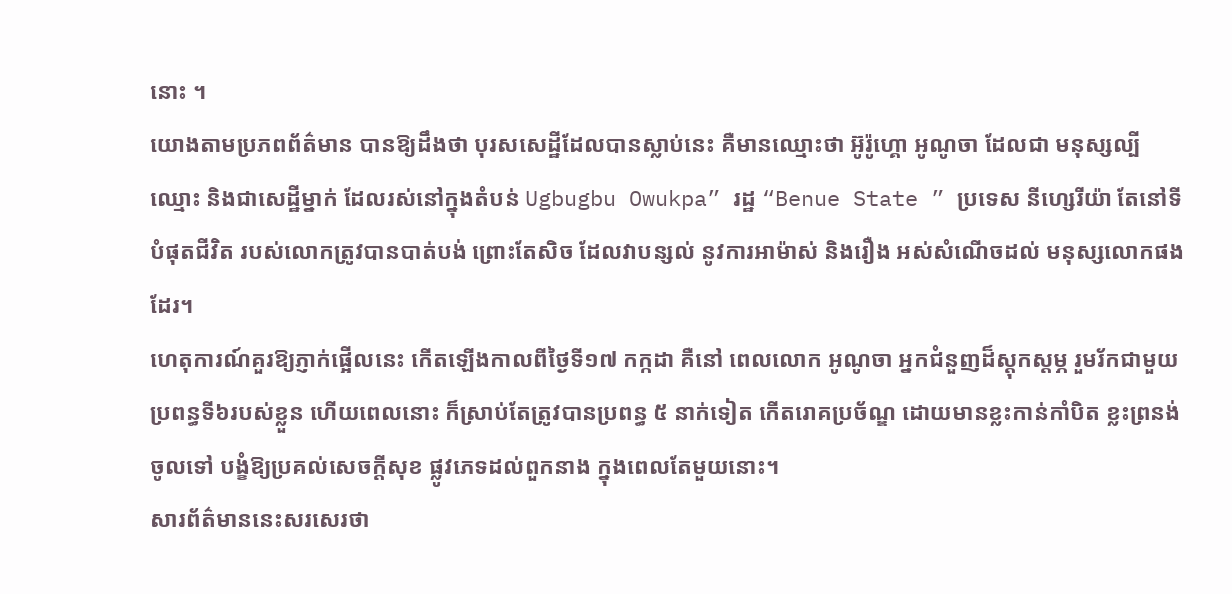នោះ ។
យោងតាមប្រភពព័ត៌មាន បានឱ្យដឹងថា បុរសសេដ្ឋីដែលបានស្លាប់នេះ គឺមានឈ្មោះថា អ៊ូរ៉ូហ្គោ អូណូចា ដែលជា មនុស្សល្បីឈ្មោះ និងជាសេដ្ឋីម្នាក់ ដែលរស់នៅក្នុងតំបន់ Ugbugbu Owukpa” រដ្ឋ “Benue State ” ប្រទេស នីហ្សេរីយ៉ា តែនៅទីបំផុតជីវិត របស់លោកត្រូវបានបាត់បង់ ព្រោះតែសិច ដែលវាបន្សល់ នូវការអាម៉ាស់ និងរឿង អស់សំណើចដល់ មនុស្សលោកផងដែរ។
ហេតុការណ៍គួរឱ្យភ្ញាក់ផ្អើលនេះ កើតឡើងកាលពីថ្ងៃទី១៧ កក្កដា គឺនៅ ពេលលោក អូណូចា អ្នកជំនួញដ៏ស្ដុកស្ដម្ភ រួមរ័កជាមួយ ប្រពន្ធទី៦របស់ខ្លួន ហើយពេលនោះ ក៏ស្រាប់តែត្រូវបានប្រពន្ធ ៥ នាក់ទៀត កើតរោគប្រច័ណ្ឌ ដោយមានខ្លះកាន់កាំបិត ខ្លះព្រនង់ចូលទៅ បង្ខំឱ្យប្រគល់សេចក្ដីសុខ ផ្លូវភេទដល់ពួកនាង ក្នុងពេលតែមួយនោះ។
សារព័ត៌មាននេះសរសេរថា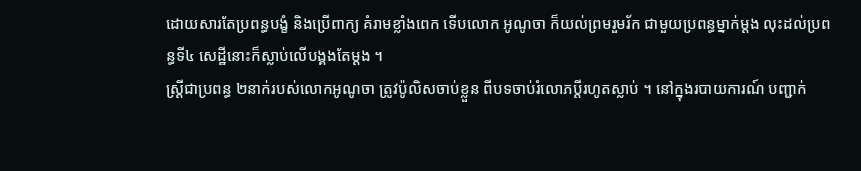ដោយសារតែប្រពន្ធបង្ខំ និងប្រើពាក្យ គំរាមខ្លាំងពេក ទើបលោក អូណូចា ក៏យល់ព្រមរួមរ័ក ជាមួយប្រពន្ធម្នាក់ម្ដង លុះដល់ប្រពន្ធទី៤ សេដ្ឋីនោះក៏ស្លាប់លើបង្គងតែម្ដង ។
ស្ដ្រីជាប្រពន្ធ ២នាក់របស់លោកអូណូចា ត្រូវប៉ូលិសចាប់ខ្លួន ពីបទចាប់រំលោភប្ដីរហូតស្លាប់ ។ នៅក្នុងរបាយការណ៍ បញ្ជាក់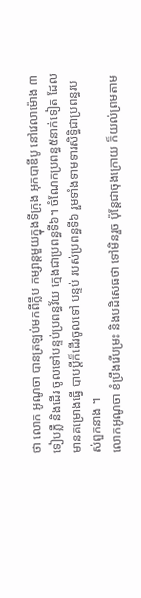ថា លោក អូណូចា បានត្រឡប់មកពីក្លឹប កម្សាន្ដមួយក្នុងទីក្រុង អុកបាឌីបូ នៅវេលាម៉ោង ៣ទៀបភ្លឺ និងដើរ ចូលទៅបន្ទប់ប្រពន្ធវ័យ ក្មេងជាប្រពន្ធទី៦។ ចំណែកប្រពន្ធ៥នាក់ទៀត ដែលមានគម្រោងធ្វើ បាបប្ដីក៏ដើរចូលទៅ បន្ទប់ របស់ប្រពន្ធទី៦ រួមទាំងទាមទារសិទ្ធិជាប្រពន្ធរបស់ពួកនាង ។
លោកអូណូចា ខំប្រឹងរើបម្រះ និងបដិសេធថា ទៅមិនរួច ប៉ុន្ដែជាចុងក្រោយ ក៏យល់ព្រមតាម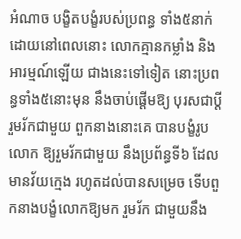អំណាច បង្ខិតបង្ខំរបស់ប្រពន្ធ ទាំង៥នាក់ដោយនៅពេលនោះ លោកគ្មានកម្លាំង និងអារម្មណ៍ឡើយ ជាងនេះទៅទៀត នោះប្រពន្ធទាំង៥នោះមុន នឹងចាប់ផ្ដើមឱ្យ បុរសជាប្ដីរួមរ័កជាមួយ ពួកនាងនោះគេ បានបង្ខំរូបលោក ឱ្យរួមរ័កជាមួយ នឹងប្រព័ន្ធទី៦ ដែលមានវ័យក្មេង រហូតដល់បានសម្រេច ទើបពួកនាងបង្ខំលោកឱ្យមក រួមរ័ក ជាមួយនឹង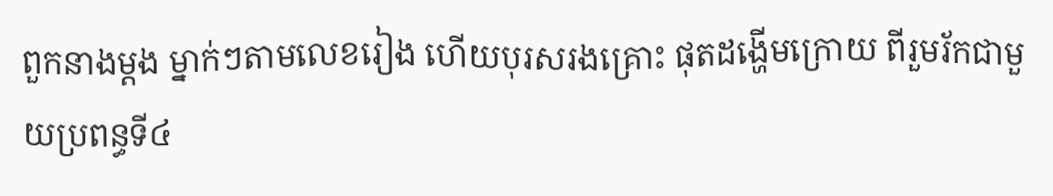ពួកនាងម្ដង ម្នាក់ៗតាមលេខរៀង ហើយបុរសរងគ្រោះ ផុតដង្ហើមក្រោយ ពីរួមរ័កជាមួយប្រពន្ធទី៤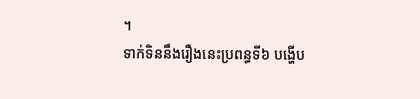។
ទាក់ទិននឹងរឿងនេះប្រពន្ធទី៦ បង្ហើប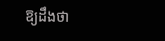ឱ្យដឹងថា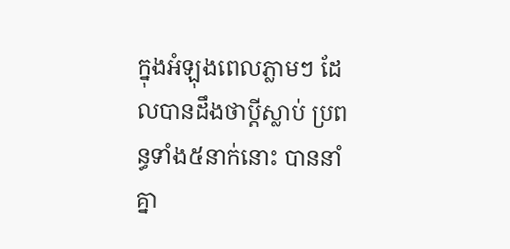ក្នុងអំឡុងពេលភ្លាមៗ ដែលបានដឹងថាប្ដីស្លាប់ ប្រពន្ធទាំង៥នាក់នោះ បាននាំគ្នា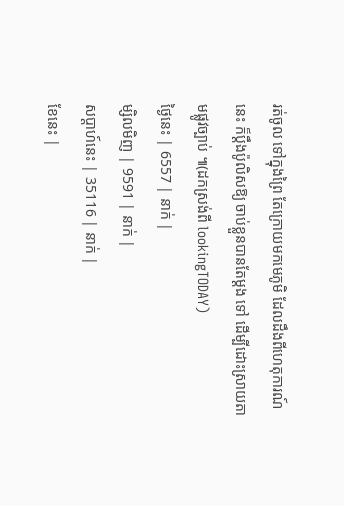រត់ចូល ទៅក្នុងព្រៃ តែក្រោយមកមេភូមិ ដែលដឹងពីហេតុការណ៍នេះ ក៏ប្ដឹងប៉ូលិសឱ្យ ចាប់ខ្លួនបានតែម្ដង ទៅ ដើម្បីដោះស្រាយតាមផ្លូវច្បាប់ ៕(ដកស្រង់ពី lookingTODAY)
ថ្ងៃនេះ | 6557 | នាក់ |
ម្សិលមិញ | 9591 | នាក់ |
សប្ដាហ៍នេះ | 35116 | នាក់ |
ខែនេះ |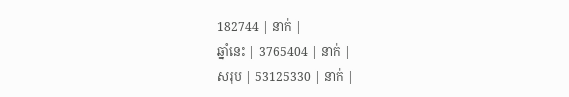182744 | នាក់ |
ឆ្នាំនេះ | 3765404 | នាក់ |
សរុប | 53125330 | នាក់ |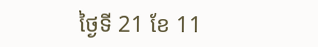ថ្ងៃទី 21 ខែ 11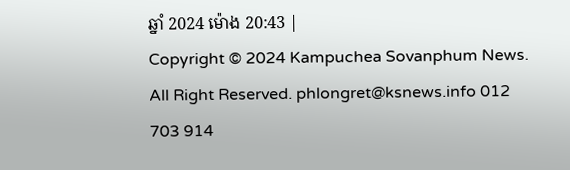ឆ្នាំ 2024 ម៉ោង 20:43 |
Copyright © 2024 Kampuchea Sovanphum News. All Right Reserved. phlongret@ksnews.info 012 703 914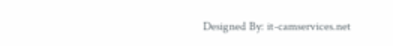Designed By: it-camservices.net